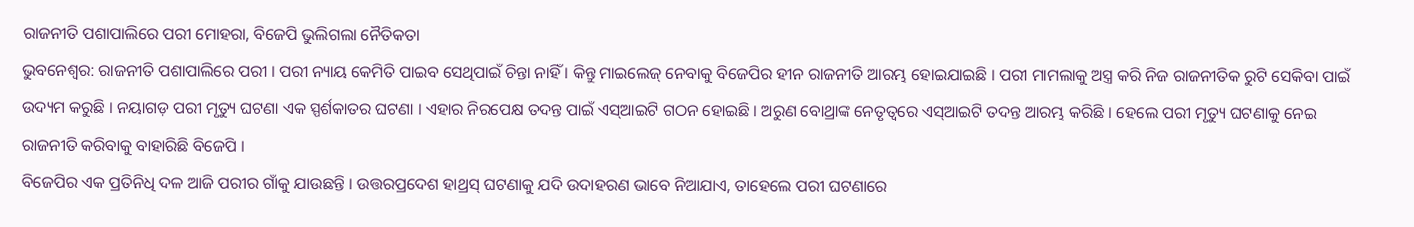ରାଜନୀତି ପଶାପାଲିରେ ପରୀ ମୋହରା, ବିଜେପି ଭୁଲିଗଲା ନୈତିକତା
ଭୁବନେଶ୍ୱର: ରାଜନୀତି ପଶାପାଲିରେ ପରୀ । ପରୀ ନ୍ୟାୟ କେମିତି ପାଇବ ସେଥିପାଇଁ ଚିନ୍ତା ନାହିଁ । କିନ୍ତୁ ମାଇଲେଜ୍ ନେବାକୁ ବିଜେପିର ହୀନ ରାଜନୀତି ଆରମ୍ଭ ହୋଇଯାଇଛି । ପରୀ ମାମଲାକୁ ଅସ୍ତ୍ର କରି ନିଜ ରାଜନୀତିକ ରୁଟି ସେକିବା ପାଇଁ ଉଦ୍ୟମ କରୁଛି । ନୟାଗଡ଼ ପରୀ ମୃତ୍ୟୁ ଘଟଣା ଏକ ସ୍ପର୍ଶକାତର ଘଟଣା । ଏହାର ନିରପେକ୍ଷ ତଦନ୍ତ ପାଇଁ ଏସ୍ଆଇଟି ଗଠନ ହୋଇଛି । ଅରୁଣ ବୋଥ୍ରାଙ୍କ ନେତୃତ୍ୱରେ ଏସ୍ଆଇଟି ତଦନ୍ତ ଆରମ୍ଭ କରିଛି । ହେଲେ ପରୀ ମୃତ୍ୟୁ ଘଟଣାକୁ ନେଇ ରାଜନୀତି କରିବାକୁ ବାହାରିଛି ବିଜେପି ।
ବିଜେପିର ଏକ ପ୍ରତିନିଧି ଦଳ ଆଜି ପରୀର ଗାଁକୁ ଯାଉଛନ୍ତି । ଉତ୍ତରପ୍ରଦେଶ ହାଥ୍ରସ୍ ଘଟଣାକୁ ଯଦି ଉଦାହରଣ ଭାବେ ନିଆଯାଏ, ତାହେଲେ ପରୀ ଘଟଣାରେ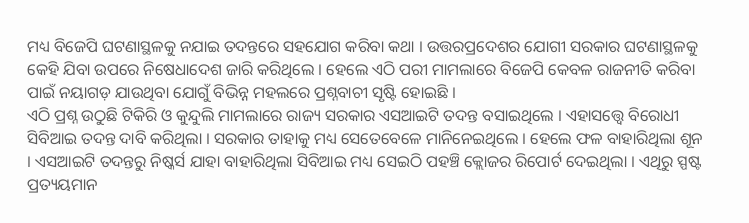ମଧ୍ୟ ବିଜେପି ଘଟଣାସ୍ଥଳକୁ ନଯାଇ ତଦନ୍ତରେ ସହଯୋଗ କରିବା କଥା । ଉତ୍ତରପ୍ରଦେଶର ଯୋଗୀ ସରକାର ଘଟଣାସ୍ଥଳକୁ କେହି ଯିବା ଉପରେ ନିଷେଧାଦେଶ ଜାରି କରିଥିଲେ । ହେଲେ ଏଠି ପରୀ ମାମଲାରେ ବିଜେପି କେବଳ ରାଜନୀତି କରିବା ପାଇଁ ନୟାଗଡ଼ ଯାଉଥିବା ଯୋଗୁଁ ବିଭିନ୍ନ ମହଲରେ ପ୍ରଶ୍ନବାଚୀ ସୃଷ୍ଟି ହୋଇଛି ।
ଏଠି ପ୍ରଶ୍ନ ଉଠୁଛି ଟିକିରି ଓ କୁନ୍ଦୁଲି ମାମଲାରେ ରାଜ୍ୟ ସରକାର ଏସଆଇଟି ତଦନ୍ତ ବସାଇଥିଲେ । ଏହାସତ୍ତ୍ୱେ ବିରୋଧୀ ସିବିଆଇ ତଦନ୍ତ ଦାବି କରିଥିଲା । ସରକାର ତାହାକୁ ମଧ୍ୟ ସେତେବେଳେ ମାନିନେଇଥିଲେ । ହେଲେ ଫଳ ବାହାରିଥିଲା ଶୂନ । ଏସଆଇଟି ତଦନ୍ତରୁ ନିଷ୍କର୍ସ ଯାହା ବାହାରିଥିଲା ସିବିଆଇ ମଧ୍ୟ ସେଇଠି ପହଞ୍ଚି କ୍ଲୋଜର ରିପୋର୍ଟ ଦେଇଥିଲା । ଏଥିରୁ ସ୍ପଷ୍ଟ ପ୍ରତ୍ୟୟମାନ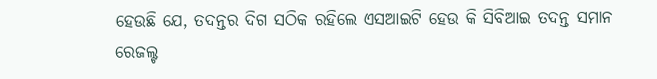ହେଉଛି ଯେ, ତଦନ୍ତର ଦିଗ ସଠିକ ରହିଲେ ଏସଆଇଟି ହେଉ କି ସିବିଆଇ ତଦନ୍ତ ସମାନ ରେଜଲ୍ଟ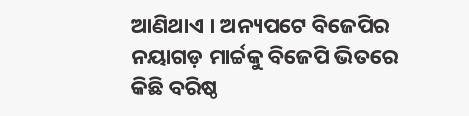ଆଣିଥାଏ । ଅନ୍ୟପଟେ ବିଜେପିର ନୟାଗଡ଼ ମାର୍ଚ୍ଚକୁ ବିଜେପି ଭିତରେ କିଛି ବରିଷ୍ଠ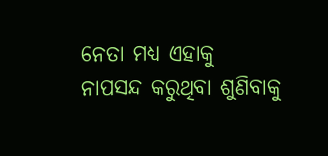ନେତା ମଧ୍ୟ ଏହାକୁ ନାପସନ୍ଦ କରୁଥିବା ଶୁଣିବାକୁ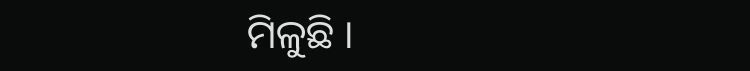ମିଳୁଛି ।